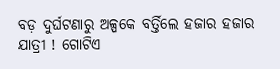ବଡ଼ ଦୁର୍ଘଟଣାରୁ ଅଳ୍ପକେ ବର୍ତ୍ତିଲେ ହଜାର ହଜାର ଯାତ୍ରୀ ! ଗୋଟିଏ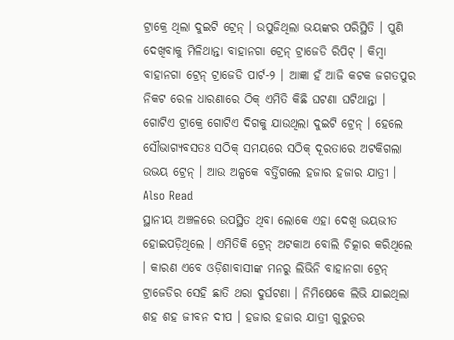ଟ୍ରାକ୍ରେ ଥିଲା ଦୁଇଟି ଟ୍ରେନ୍ । ଉପୁଜିଥିଲା ଭୟଙ୍କର ପରିସ୍ଥିତି । ପୁଣି ଦେଖିବାକୁ ମିଳିଥାନ୍ତା ବାହାନଗା ଟ୍ରେନ୍ ଟ୍ରାଜେଡି ରିପିଟ୍ । କିମ୍ବା ବାହାନଗା ଟ୍ରେନ୍ ଟ୍ରାଜେଡି ପାର୍ଟ-୨ । ଆଜ୍ଞା ହଁ ଆଜି କଟକ ଜଗତପୁର ନିକଟ ରେଳ ଧାରଣାରେ ଠିକ୍ ଏମିତି କିଛି ଘଟଣା ଘଟିଥାନ୍ତା । ଗୋଟିଏ ଟ୍ରାକ୍ରେ ଗୋଟିଏ ଦିଗକୁ ଯାଉଥିଲା ଦୁଇଟି ଟ୍ରେନ୍ । ହେଲେ ସୌଭାଗ୍ୟବସତଃ ସଠିକ୍ ସମୟରେ ସଠିକ୍ ଦୂରତାରେ ଅଟକିଗଲା ଉଭୟ ଟ୍ରେନ୍ । ଆଉ ଅଳ୍ପକେ ବର୍ତ୍ତିଗଲେ ହଜାର ହଜାର ଯାତ୍ରୀ ।
Also Read
ସ୍ଥାନୀୟ ଅଞ୍ଚଳରେ ଉପସ୍ଥିତ ଥିବା ଲୋକେ ଏହା ଦେଖି ଭୟଭୀତ ହୋଇପଡ଼ିଥିଲେ । ଏମିତିକି ଟ୍ରେନ୍ ଅଟକାଅ ବୋଲି ଚିତ୍କାର କରିଥିଲେ । କାରଣ ଏବେ ଓଡ଼ିଶାବାସୀଙ୍କ ମନରୁ ଲିଭିନି ବାହାନଗା ଟ୍ରେନ୍ ଟ୍ରାଜେଡିର ସେହି ଛାତି ଥରା ଦୁର୍ଘଟଣା । ନିମିଷେକେ ଲିଭି ଯାଇଥିଲା ଶହ ଶହ ଜୀବନ ଦୀପ । ହଜାର ହଜାର ଯାତ୍ରୀ ଗୁରୁତର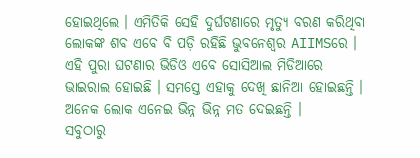ହୋଇଥିଲେ । ଏମିତିକି ସେହି ଦୁର୍ଘଟଣାରେ ମୃତ୍ୟୁ ବରଣ କରିଥିବା ଲୋକଙ୍କ ଶବ ଏବେ ବି ପଡ଼ି ରହିଛି ଭୁବନେଶ୍ୱର AIIMSରେ ।
ଏହି ପୁରା ଘଟଣାର ଭିଡିଓ ଏବେ ସୋସିଆଲ ମିଡିଆରେ ଭାଇରାଲ ହୋଇଛି । ସମସ୍ତେ ଏହାକୁ ଦେଖି ଛାନିଆ ହୋଇଛନ୍ତି । ଅନେକ ଲୋକ ଏନେଇ ଭିନ୍ନ ଭିନ୍ନ ମତ ଦେଇଛନ୍ତି ।
ସବୁଠାରୁ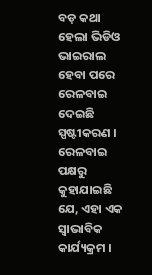ବଡ଼ କଥା ହେଲା ଭିଡିଓ ଭାଇରାଲ ହେବା ପରେ ରେଳବାଇ ଦେଇଛି ସ୍ପଷ୍ଟୀକରଣ । ରେଳବାଇ ପକ୍ଷରୁ କୁହାଯାଇଛି ଯେ, ଏହା ଏକ ସ୍ୱାଭାବିକ କାର୍ଯ୍ୟକ୍ରମ ।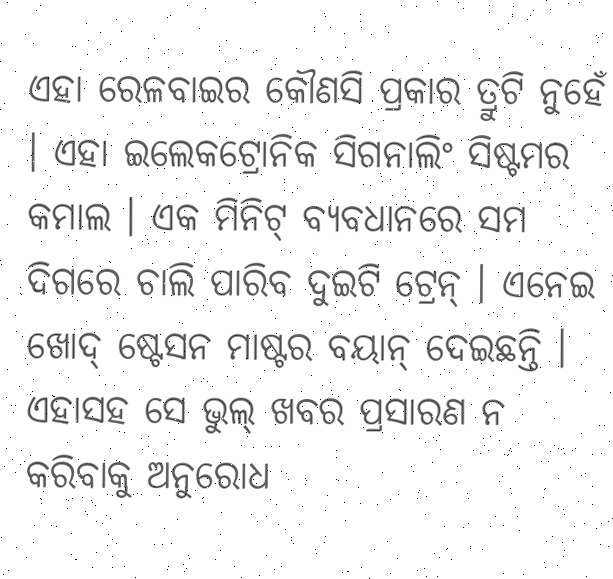ଏହା ରେଳବାଇର କୌଣସି ପ୍ରକାର ତ୍ରୁଟି ନୁହେଁ । ଏହା ଇଲେକଟ୍ରୋନିକ ସିଗନାଲିଂ ସିଷ୍ଟମର କମାଲ । ଏକ ମିନିଟ୍ ବ୍ୟବଧାନରେ ସମ ଦିଗରେ ଚାଲି ପାରିବ ଦୁଇଟି ଟ୍ରେନ୍ । ଏନେଇ ଖୋଦ୍ ଷ୍ଟେସନ ମାଷ୍ଟର ବୟାନ୍ ଦେଇଛନ୍ତି । ଏହାସହ ସେ ଭୁଲ୍ ଖବର ପ୍ରସାରଣ ନ କରିବାକୁ ଅନୁରୋଧ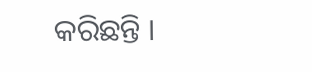କରିଛନ୍ତି ।